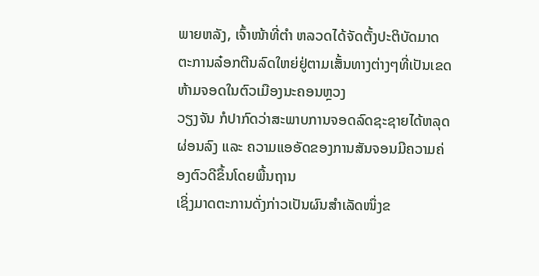ພາຍຫລັງ, ເຈົ້າໜ້າທີ່ຕຳ ຫລວດໄດ້ຈັດຕັ້ງປະຕິບັດມາດຕະການລ໋ອກຕີນລົດໃຫຍ່ຢູ່ຕາມເສັ້ນທາງຕ່າງໆທີ່ເປັນເຂດຫ້າມຈອດໃນຕົວເມືອງນະຄອນຫຼວງ
ວຽງຈັນ ກໍປາກົດວ່າສະພາບການຈອດລົດຊະຊາຍໄດ້ຫລຸດ ຜ່ອນລົງ ແລະ ຄວາມແອອັດຂອງການສັນຈອນມີຄວາມຄ່ອງຕົວດີຂຶ້ນໂດຍພື້ນຖານ
ເຊິ່ງມາດຕະການດັ່ງກ່າວເປັນຜົນສຳເລັດໜຶ່ງຂ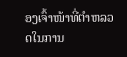ອງເຈົ້າໜ້າທີ່ຕຳຫລວດໃນການ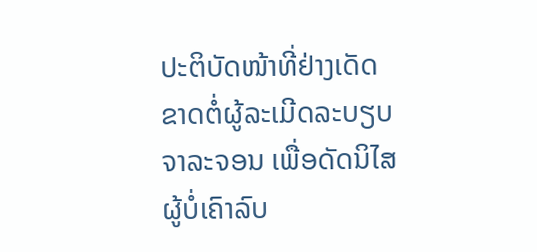ປະຕິບັດໜ້າທີ່ຢ່າງເດັດ
ຂາດຕໍ່ຜູ້ລະເມີດລະບຽບຈາລະຈອນ ເພື່ອດັດນິໄສຜູ້ບໍ່ເຄົາລົບ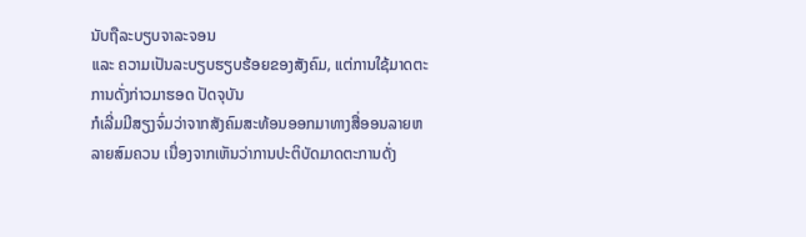ນັບຖືລະບຽບຈາລະຈອນ
ແລະ ຄວາມເປັນລະບຽບຮຽບຮ້ອຍຂອງສັງຄົມ, ແຕ່ການໃຊ້ມາດຕະການດັ່ງກ່າວມາຮອດ ປັດຈຸບັນ
ກໍເລີ່ມມີສຽງຈົ່ມວ່າຈາກສັງຄົມສະທ້ອນອອກມາທາງສື່ອອນລາຍຫລາຍສົມຄວນ ເນື່ອງຈາກເຫັນວ່າການປະຕິບັດມາດຕະການດັ່ງ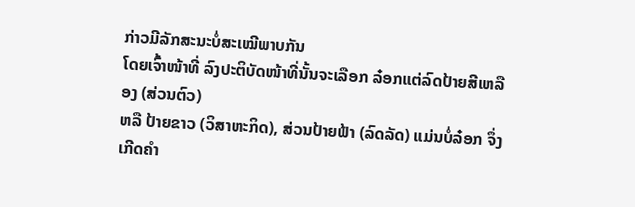ກ່າວມີລັກສະນະບໍ່ສະເໝີພາບກັນ
ໂດຍເຈົ້າໜ້າທີ່ ລົງປະຕິບັດໜ້າທີ່ນັ້ນຈະເລືອກ ລ໋ອກແຕ່ລົດປ້າຍສີເຫລືອງ (ສ່ວນຕົວ)
ຫລື ປ້າຍຂາວ (ວິສາຫະກິດ), ສ່ວນປ້າຍຟ້າ (ລົດລັດ) ແມ່ນບໍ່ລ໋ອກ ຈຶ່ງເກີດຄຳ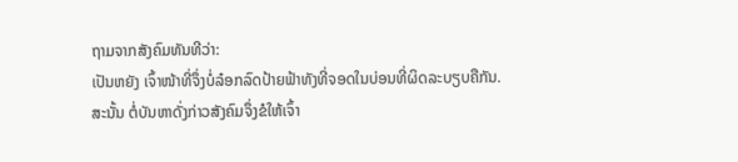ຖາມຈາກສັງຄົມທັນທີວ່າ:
ເປັນຫຍັງ ເຈົ້າໜ້າທີ່ຈຶ່ງບໍ່ລ໋ອກລົດປ້າຍຟ້າທັງທີ່ຈອດໃນບ່ອນທີ່ຜິດລະບຽບຄືກັນ.
ສະນັ້ນ ຕໍ່ບັນຫາດັ່ງກ່າວສັງຄົມຈຶ່ງຂໍໃຫ້ເຈົ້າ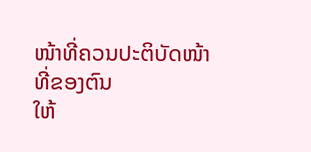ໜ້າທີ່ຄວນປະຕິບັດໜ້າທີ່ຂອງຕົນ
ໃຫ້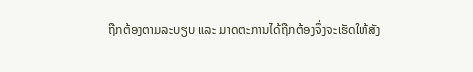ຖືກຕ້ອງຕາມລະບຽບ ແລະ ມາດຕະການໄດ້ຖືກຕ້ອງຈຶ່ງຈະເຮັດໃຫ້ສັງ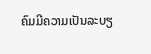ຄົມມີຄວາມເປັນລະບຽ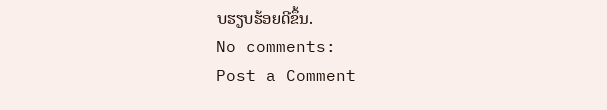ບຮຽບຮ້ອຍດີຂຶ້ນ.
No comments:
Post a Comment